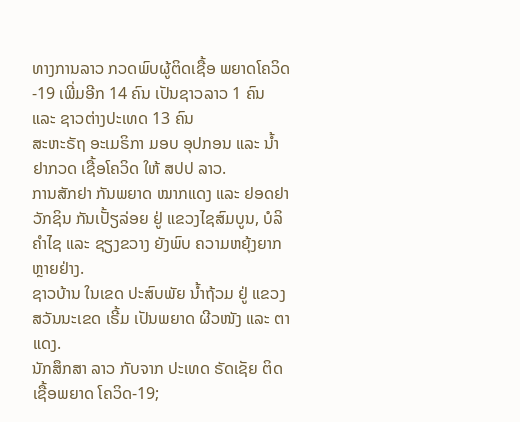ທາງການລາວ ກວດພົບຜູ້ຕິດເຊື້ອ ພຍາດໂຄວິດ-19 ເພີ່ມອີກ 14 ຄົນ ເປັນຊາວລາວ 1 ຄົນ ແລະ ຊາວຕ່າງປະເທດ 13 ຄົນ
ສະຫະຣັຖ ອະເມຣິກາ ມອບ ອຸປກອນ ແລະ ນ້ຳຢາກວດ ເຊື້ອໂຄວິດ ໃຫ້ ສປປ ລາວ.
ການສັກຢາ ກັນພຍາດ ໝາກແດງ ແລະ ຢອດຢາ ວັກຊິນ ກັນເປັ້ຽລ່ອຍ ຢູ່ ແຂວງໄຊສົມບູນ, ບໍລິຄໍາໄຊ ແລະ ຊຽງຂວາງ ຍັງພົບ ຄວາມຫຍຸ້ງຍາກ ຫຼາຍຢ່າງ.
ຊາວບ້ານ ໃນເຂດ ປະສົບພັຍ ນໍ້າຖ້ວມ ຢູ່ ແຂວງ ສວັນນະເຂດ ເຣີ້ມ ເປັນພຍາດ ຜີວໜັງ ແລະ ຕາແດງ.
ນັກສຶກສາ ລາວ ກັບຈາກ ປະເທດ ຣັດເຊັຍ ຕິດເຊື້ອພຍາດ ໂຄວິດ-19;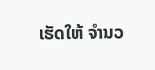ເຮັດໃຫ້ ຈໍານວ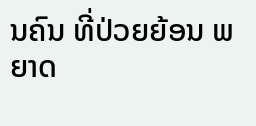ນຄົນ ທີ່ປ່ວຍຍ້ອນ ພຍາດ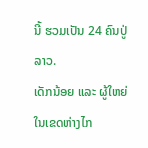ນີ້ ຮວມເປັນ 24 ຄົນປູ່ ລາວ.
ເດັກນ້ອຍ ແລະ ຜູ້ໃຫຍ່ ໃນເຂດຫ່າງໄກ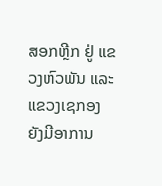ສອກຫຼີກ ຢູ່ ແຂວງຫົວພັນ ແລະ ແຂວງເຊກອງ ຍັງມີອາການ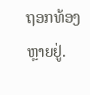ຖອກທ້ອງ ຫຼາຍຢູ່.